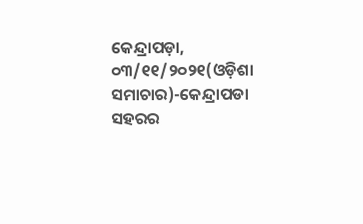କେନ୍ଦ୍ରାପଡ଼ା, ୦୩/୧୧/୨୦୨୧(ଓଡ଼ିଶା ସମାଚାର)-କେନ୍ଦ୍ରାପଡା ସହରର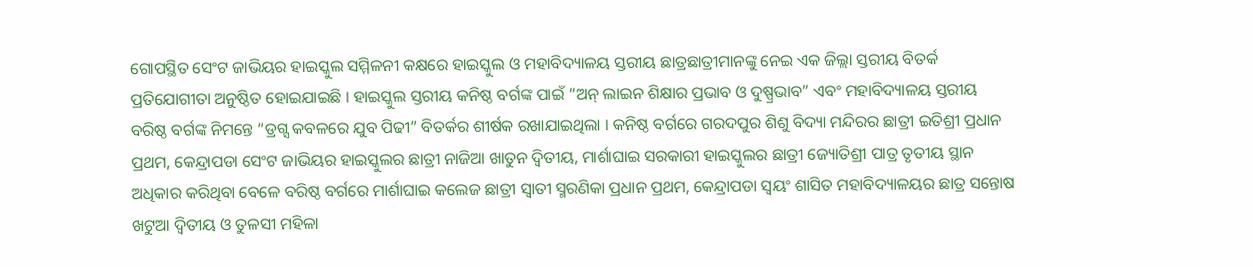ଗୋପସ୍ଥିତ ସେଂଟ ଜାଭିୟର ହାଇସ୍କୁଲ ସମ୍ମିଳନୀ କକ୍ଷରେ ହାଇସ୍କୁଲ ଓ ମହାବିଦ୍ୟାଳୟ ସ୍ତରୀୟ ଛାତ୍ରଛାତ୍ରୀମାନଙ୍କୁ ନେଇ ଏକ ଜିଲ୍ଲା ସ୍ତରୀୟ ବିତର୍କ ପ୍ରତିଯୋଗୀତା ଅନୁଷ୍ଠିତ ହୋଇଯାଇଛି । ହାଇସ୍କୁଲ ସ୍ତରୀୟ କନିଷ୍ଠ ବର୍ଗଙ୍କ ପାଇଁ “ଅନ୍ ଲାଇନ ଶିକ୍ଷାର ପ୍ରଭାବ ଓ ଦୁଷ୍ପ୍ରଭାବ” ଏବଂ ମହାବିଦ୍ୟାଳୟ ସ୍ତରୀୟ ବରିଷ୍ଠ ବର୍ଗଙ୍କ ନିମନ୍ତେ “ଡ୍ରଗ୍ସ କବଳରେ ଯୁବ ପିଢୀ” ବିତର୍କର ଶୀର୍ଷକ ରଖାଯାଇଥିଲା । କନିଷ୍ଠ ବର୍ଗରେ ଗରଦପୁର ଶିଶୁ ବିଦ୍ୟା ମନ୍ଦିରର ଛାତ୍ରୀ ଇତିଶ୍ରୀ ପ୍ରଧାନ ପ୍ରଥମ, କେନ୍ଦ୍ରାପଡା ସେଂଟ ଜାଭିୟର ହାଇସ୍କୁଲର ଛାତ୍ରୀ ନାଜିଆ ଖାତୁନ ଦ୍ୱିତୀୟ, ମାର୍ଶାଘାଇ ସରକାରୀ ହାଇସ୍କୁଲର ଛାତ୍ରୀ ଜ୍ୟୋତିଶ୍ରୀ ପାତ୍ର ତୃତୀୟ ସ୍ଥାନ ଅଧିକାର କରିଥିବା ବେଳେ ବରିଷ୍ଠ ବର୍ଗରେ ମାର୍ଶାଘାଇ କଲେଜ ଛାତ୍ରୀ ସ୍ୱାତୀ ସ୍ମରଣିକା ପ୍ରଧାନ ପ୍ରଥମ, କେନ୍ଦ୍ରାପଡା ସ୍ୱୟଂ ଶାସିତ ମହାବିଦ୍ୟାଳୟର ଛାତ୍ର ସନ୍ତୋଷ ଖଟୁଆ ଦ୍ୱିତୀୟ ଓ ତୁଳସୀ ମହିଳା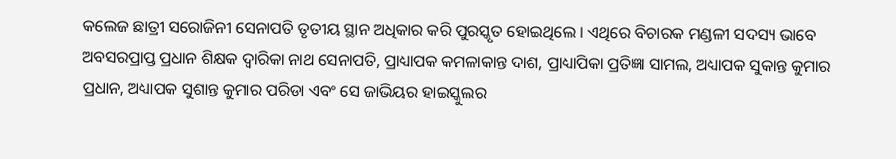କଲେଜ ଛାତ୍ରୀ ସରୋଜିନୀ ସେନାପତି ତୃତୀୟ ସ୍ଥାନ ଅଧିକାର କରି ପୁରସ୍କୃତ ହୋଇଥିଲେ । ଏଥିରେ ବିଚାରକ ମଣ୍ଡଳୀ ସଦସ୍ୟ ଭାବେ ଅବସରପ୍ରାପ୍ତ ପ୍ରଧାନ ଶିକ୍ଷକ ଦ୍ୱାରିକା ନାଥ ସେନାପତି, ପ୍ରାଧ୍ୟାପକ କମଳାକାନ୍ତ ଦାଶ, ପ୍ରାଧ୍ୟାପିକା ପ୍ରତିଜ୍ଞା ସାମଲ, ଅଧ୍ୟାପକ ସୁକାନ୍ତ କୁମାର ପ୍ରଧାନ, ଅଧ୍ୟାପକ ସୁଶାନ୍ତ କୁମାର ପରିଡା ଏବଂ ସେ ଜାଭିୟର ହାଇସ୍କୁଲର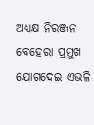ଅଧ୍ୟକ୍ଷ ନିରଞ୍ଜନ ବେହେରା ପ୍ରମୁଖ ଯୋଗଦେଇ ଏଭଳି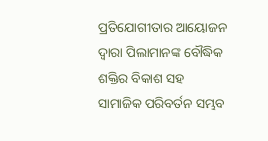ପ୍ରତିଯୋଗୀତାର ଆୟୋଜନ ଦ୍ୱାରା ପିଲାମାନଙ୍କ ବୌଦ୍ଧିକ ଶକ୍ତିର ବିକାଶ ସହ ସାମାଜିକ ପରିବର୍ତନ ସମ୍ଭବ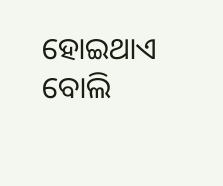ହୋଇଥାଏ ବୋଲି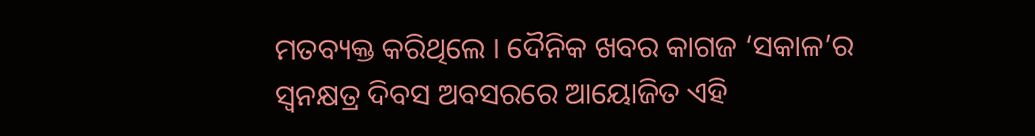ମତବ୍ୟକ୍ତ କରିଥିଲେ । ଦୈନିକ ଖବର କାଗଜ ‘ସକାଳ’ର ସ୍ୱନକ୍ଷତ୍ର ଦିବସ ଅବସରରେ ଆୟୋଜିତ ଏହି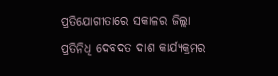ପ୍ରତିଯୋଗୀତାରେ ସକାଳର ଜିଲ୍ଲା ପ୍ରତିନିଧି ଦେବଦତ ଦାଶ କାର୍ଯ୍ୟକ୍ରମର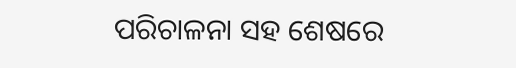ପରିଚାଳନା ସହ ଶେଷରେ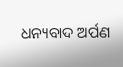ଧନ୍ୟବାଦ ଅର୍ପଣ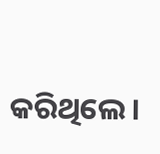କରିଥିଲେ ।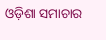ଓଡ଼ିଶା ସମାଚାର